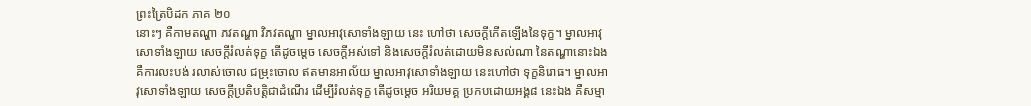ព្រះត្រៃបិដក ភាគ ២០
នោះៗ គឺកាមតណ្ហា ភវតណ្ហា វិភវតណ្ហា ម្នាលអាវុសោទាំងឡាយ នេះ ហៅថា សេចក្តីកើតឡើងនៃទុក្ខ។ ម្នាលអាវុសោទាំងឡាយ សេចក្តីរំលត់ទុក្ខ តើដូចម្តេច សេចក្តីអស់ទៅ និងសេចក្តីរំលត់ដោយមិនសល់ណា នៃតណ្ហានោះឯង គឺការលះបង់ រលាស់ចោល ជម្រុះចោល ឥតមានអាល័យ ម្នាលអាវុសោទាំងឡាយ នេះហៅថា ទុក្ខនិរោធ។ ម្នាលអាវុសោទាំងឡាយ សេចក្តីប្រតិបត្តិជាដំណើរ ដើម្បីរំលត់ទុក្ខ តើដូចម្តេច អរិយមគ្គ ប្រកបដោយអង្គ៨ នេះឯង គឺសម្មា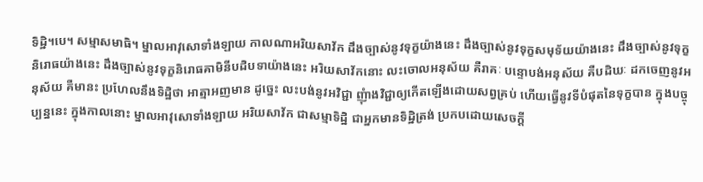ទិដ្ឋិ។បេ។ សម្មាសមាធិ។ ម្នាលអាវុសោទាំងឡាយ កាលណាអរិយសាវ័ក ដឹងច្បាស់នូវទុក្ខយ៉ាងនេះ ដឹងច្បាស់នូវទុក្ខសមុទ័យយ៉ាងនេះ ដឹងច្បាស់នូវទុក្ខនិរោធយ៉ាងនេះ ដឹងច្បាស់នូវទុក្ខនិរោធគាមិនីបដិបទាយ៉ាងនេះ អរិយសាវ័កនោះ លះចោលអនុស័យ គឺរាគៈ បន្ទោបង់អនុស័យ គឺបដិឃៈ ដកចេញនូវអនុស័យ គឺមានះ ប្រហែលនឹងទិដ្ឋិថា អាត្មាអញមាន ដូច្នេះ លះបង់នូវអវិជ្ជា ញុំាងវិជ្ជាឲ្យកើតឡើងដោយសព្វគ្រប់ ហើយធ្វើនូវទីបំផុតនៃទុក្ខបាន ក្នុងបច្ចុប្បន្ននេះ ក្នុងកាលនោះ ម្នាលអាវុសោទាំងឡាយ អរិយសាវ័ក ជាសម្មាទិដ្ឋិ ជាអ្នកមានទិដ្ឋិត្រង់ ប្រកបដោយសេចក្តី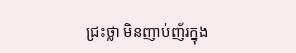ជ្រះថ្លា មិនញាប់ញ័រក្នុង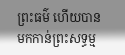ព្រះធម៌ ហើយបានមកកាន់ព្រះសទ្ធម្ម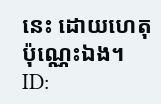នេះ ដោយហេតុប៉ុណ្ណេះឯង។
ID: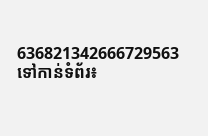636821342666729563
ទៅកាន់ទំព័រ៖